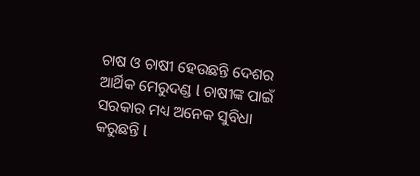ଚାଷ ଓ ଚାଷୀ ହେଉଛନ୍ତି ଦେଶର ଆର୍ଥିକ ମେରୁଦଣ୍ଡ l ଚାଷୀଙ୍କ ପାଇଁ ସରକାର ମଧ୍ୟ ଅନେକ ସୁବିଧା କରୁଛନ୍ତି l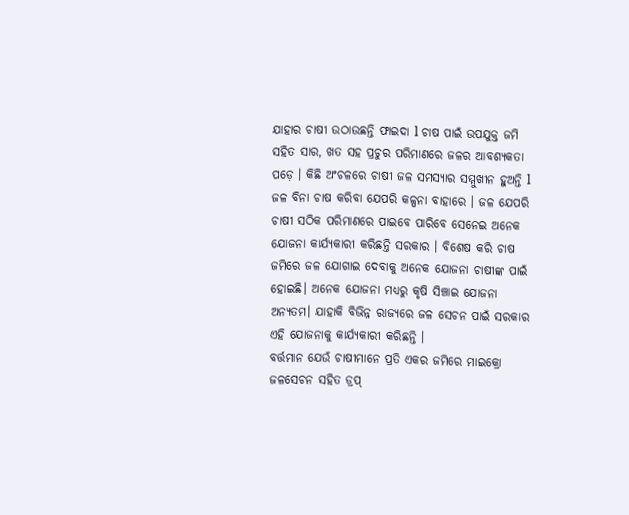ଯାହାର ଚାଷୀ ଉଠାଉଛନ୍ତି ଫାଇଦା l ଚାଷ ପାଇଁ ଉପଯୁକ୍ତ ଜମି ସହିତ ସାର, ଖତ ସହ ପ୍ରଚୁର ପରିମାଣରେ ଜଳର ଆବଶ୍ୟକତା ପଡ଼େ । କିଛି ଅଂଚଳରେ ଚାଷୀ ଜଳ ସମସ୍ୟାର ସମ୍ମୁଖୀନ ହୁଅନ୍ତି l ଜଳ ବିନା ଚାଷ କରିବା ଯେପରି କଳ୍ପନା ବାହାରେ । ଜଳ ଯେପରି ଚାଷୀ ସଠିକ ପରିମାଣରେ ପାଇବେ ପାରିବେ ସେନେଇ ଅନେକ ଯୋଜନା କାର୍ଯ୍ୟକାରୀ କରିଛନ୍ତି ସରକାର । ବିଶେଷ କରି ଚାଷ ଜମିରେ ଜଳ ଯୋଗାଇ ଦେବାକୁ ଅନେକ ଯୋଜନା ଚାଷୀଙ୍କ ପାଇଁ ହୋଇଛି। ଅନେକ ଯୋଜନା ମଧ୍ୟରୁ କୃଷି ସିଞ୍ଚାଇ ଯୋଜନା ଅନ୍ୟତମ। ଯାହାକି ବିଭିନ୍ନ ରାଜ୍ୟରେ ଜଳ ସେଚନ ପାଇଁ ସରକାର ଏହି ଯୋଜନାକୁ କାର୍ଯ୍ୟକାରୀ କରିଛନ୍ତି ।
ବର୍ତ୍ତମାନ ଯେଉଁ ଚାଷୀମାନେ ପ୍ରତି ଏକର ଜମିରେ ମାଇକ୍ରୋ ଜଳସେଚନ ସହିତ ଡ୍ରପ୍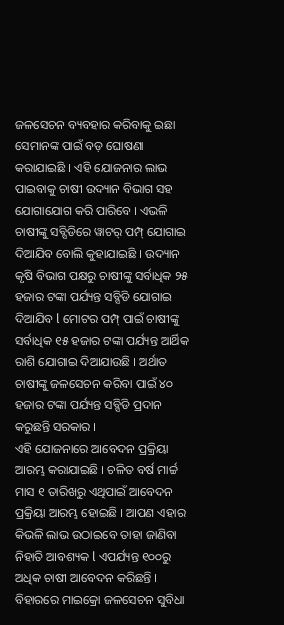ଜଳସେଚନ ବ୍ୟବହାର କରିବାକୁ ଇଛା ସେମାନଙ୍କ ପାଇଁ ବଡ଼ ଘୋଷଣା କରାଯାଇଛି । ଏହି ଯୋଜନାର ଲାଭ ପାଇବାକୁ ଚାଷୀ ଉଦ୍ୟାନ ବିଭାଗ ସହ ଯୋଗାଯୋଗ କରି ପାରିବେ । ଏଭଳି ଚାଷୀଙ୍କୁ ସବ୍ସିଡିରେ ୱାଟର୍ ପମ୍ପ୍ ଯୋଗାଇ ଦିଆଯିବ ବୋଲି କୁହାଯାଇଛି । ଉଦ୍ୟାନ କୃଷି ବିଭାଗ ପକ୍ଷରୁ ଚାଷୀଙ୍କୁ ସର୍ବାଧିକ ୨୫ ହଜାର ଟଙ୍କା ପର୍ଯ୍ୟନ୍ତ ସବ୍ସିଡି ଯୋଗାଇ ଦିଆଯିବ l ମୋଟର ପମ୍ପ୍ ପାଇଁ ଚାଷୀଙ୍କୁ ସର୍ବାଧିକ ୧୫ ହଜାର ଟଙ୍କା ପର୍ଯ୍ୟନ୍ତ ଆର୍ଥିକ ରାଶି ଯୋଗାଇ ଦିଆଯାଉଛି । ଅର୍ଥାତ ଚାଷୀଙ୍କୁ ଜଳସେଚନ କରିବା ପାଇଁ ୪୦ ହଜାର ଟଙ୍କା ପର୍ଯ୍ୟନ୍ତ ସବ୍ସିଡି ପ୍ରଦାନ କରୁଛନ୍ତି ସରକାର ।
ଏହି ଯୋଜନାରେ ଆବେଦନ ପ୍ରକ୍ରିୟା ଆରମ୍ଭ କରାଯାଇଛି । ଚଳିତ ବର୍ଷ ମାର୍ଚ୍ଚ ମାସ ୧ ତାରିଖରୁ ଏଥିପାଇଁ ଆବେଦନ ପ୍ରକ୍ରିୟା ଆରମ୍ଭ ହୋଇଛି । ଆପଣ ଏହାର କିଭଳି ଲାଭ ଉଠାଇବେ ତାହା ଜାଣିବା ନିହାତି ଆବଶ୍ୟକ l ଏପର୍ଯ୍ୟନ୍ତ ୧୦୦ରୁ ଅଧିକ ଚାଷୀ ଆବେଦନ କରିଛନ୍ତି । ବିହାରରେ ମାଇକ୍ରୋ ଜଳସେଚନ ସୁବିଧା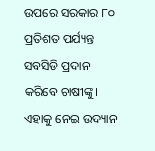ଉପରେ ସରକାର ୮୦ ପ୍ରତିଶତ ପର୍ଯ୍ୟନ୍ତ ସବସିଡି ପ୍ରଦାନ କରିବେ ଚାଷୀଙ୍କୁ। ଏହାକୁ ନେଇ ଉଦ୍ୟାନ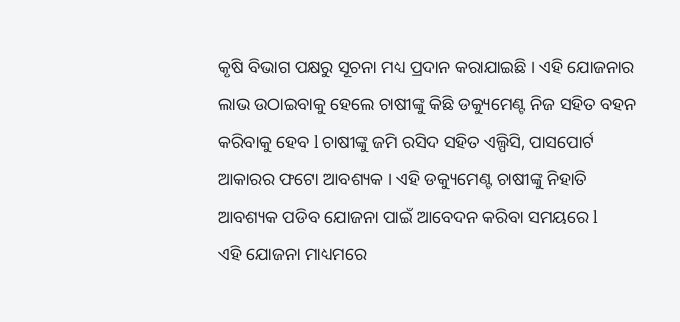କୃଷି ବିଭାଗ ପକ୍ଷରୁ ସୂଚନା ମଧ୍ୟ ପ୍ରଦାନ କରାଯାଇଛି । ଏହି ଯୋଜନାର ଲାଭ ଉଠାଇବାକୁ ହେଲେ ଚାଷୀଙ୍କୁ କିଛି ଡକ୍ୟୁମେଣ୍ଟ ନିଜ ସହିତ ବହନ କରିବାକୁ ହେବ l ଚାଷୀଙ୍କୁ ଜମି ରସିଦ ସହିତ ଏଲ୍ପିସି, ପାସପୋର୍ଟ ଆକାରର ଫଟୋ ଆବଶ୍ୟକ । ଏହି ଡକ୍ୟୁମେଣ୍ଟ ଚାଷୀଙ୍କୁ ନିହାତି ଆବଶ୍ୟକ ପଡିବ ଯୋଜନା ପାଇଁ ଆବେଦନ କରିବା ସମୟରେ l
ଏହି ଯୋଜନା ମାଧ୍ୟମରେ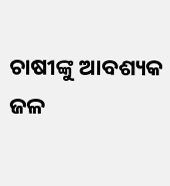ଚାଷୀଙ୍କୁ ଆବଶ୍ୟକ ଜଳ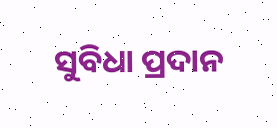ସୁବିଧା ପ୍ରଦାନ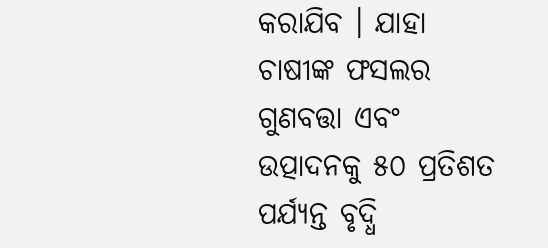କରାଯିବ । ଯାହା ଚାଷୀଙ୍କ ଫସଲର ଗୁଣବତ୍ତା ଏବଂ ଉତ୍ପାଦନକୁ ୫୦ ପ୍ରତିଶତ ପର୍ଯ୍ୟନ୍ତ ବୃଦ୍ଧି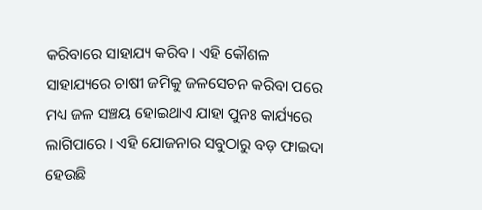କରିବାରେ ସାହାଯ୍ୟ କରିବ । ଏହି କୌଶଳ ସାହାଯ୍ୟରେ ଚାଷୀ ଜମିକୁ ଜଳସେଚନ କରିବା ପରେ ମଧ୍ୟ ଜଳ ସଞ୍ଚୟ ହୋଇଥାଏ ଯାହା ପୁନଃ କାର୍ଯ୍ୟରେ ଲାଗିପାରେ । ଏହି ଯୋଜନାର ସବୁଠାରୁ ବଡ଼ ଫାଇଦା ହେଉଛି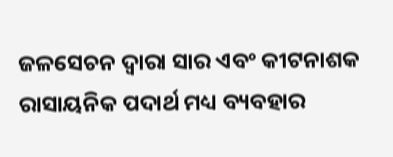ଜଳସେଚନ ଦ୍ୱାରା ସାର ଏବଂ କୀଟନାଶକ ରାସାୟନିକ ପଦାର୍ଥ ମଧ୍ୟ ବ୍ୟବହାର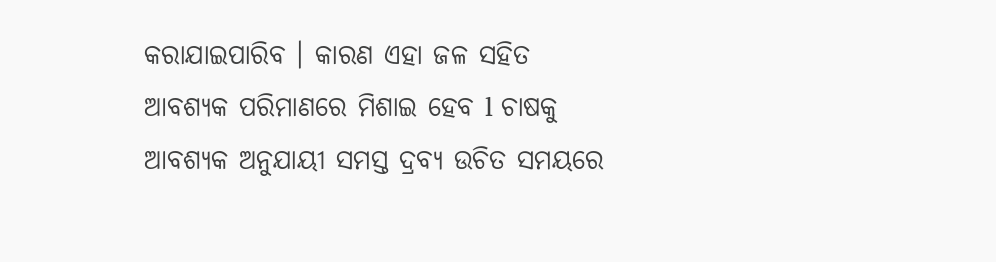କରାଯାଇପାରିବ । କାରଣ ଏହା ଜଳ ସହିତ ଆବଶ୍ୟକ ପରିମାଣରେ ମିଶାଇ ହେବ l ଚାଷକୁ ଆବଶ୍ୟକ ଅନୁଯାୟୀ ସମସ୍ତ ଦ୍ରବ୍ୟ ଉଚିତ ସମୟରେ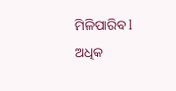ମିଳିପାରିବ l
ଅଧିକ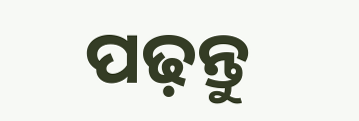ପଢ଼ନ୍ତୁ